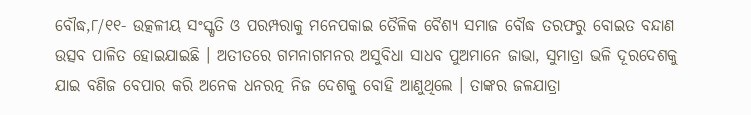ବୌଦ୍ଧ,୮/୧୧- ଉତ୍କଳୀୟ ସଂସ୍କୃତି ଓ ପରମ୍ପରାକୁ ମନେପକାଇ ତୈଳିକ ବୈଶ୍ୟ ସମାଜ ବୌଦ୍ଧ ତରଫରୁ ବୋଇତ ବନ୍ଦାଣ ଉତ୍ସବ ପାଳିତ ହୋଇଯାଇଛି । ଅତୀତରେ ଗମନାଗମନର ଅସୁବିଧା ସାଧବ ପୁଅମାନେ ଜାଭା, ସୁମାତ୍ରା ଭଳି ଦୂରଦେଶକୁ ଯାଇ ବଣିଜ ବେପାର କରି ଅନେକ ଧନରତ୍ନ ନିଜ ଦେଶକୁ ବୋହି ଆଣୁଥିଲେ । ତାଙ୍କର ଜଳଯାତ୍ରା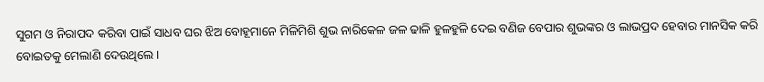ସୁଗମ ଓ ନିରାପଦ କରିବା ପାଇଁ ସାଧବ ଘର ଝିଅ ବୋହୂମାନେ ମିଳିମିଶି ଶୁଭ ନାରିକେଳ ଜଳ ଢାଳି ହୁଳହୁଳି ଦେଇ ବଣିଜ ବେପାର ଶୁଭଙ୍କର ଓ ଲାଭପ୍ରଦ ହେବାର ମାନସିକ କରି ବୋଇତକୁ ମେଲାଣି ଦେଉଥିଲେ ।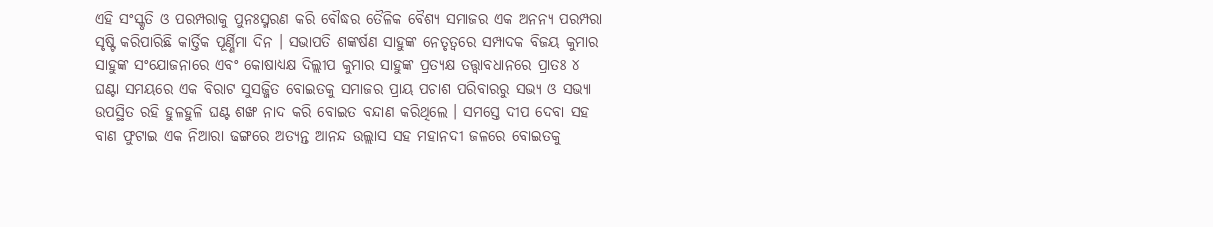ଏହି ସଂସ୍କୃତି ଓ ପରମ୍ପରାକୁ ପୁନଃସ୍ମରଣ କରି ବୌଦ୍ଧର ତୈଳିକ ବୈଶ୍ୟ ସମାଜର ଏକ ଅନନ୍ୟ ପରମ୍ପରା ସୃଷ୍ଟି କରିପାରିଛି କାର୍ତ୍ତିକ ପୂର୍ଣ୍ଣିମା ଦିନ । ସଭାପତି ଶଙ୍କର୍ଷଣ ସାହୁଙ୍କ ନେତୃତ୍ୱରେ ସମ୍ପାଦକ ବିଜୟ କୁମାର ସାହୁଙ୍କ ସଂଯୋଜନାରେ ଏବଂ କୋଷାଧ୍ୟକ୍ଷ ଦିଲ୍ଲୀପ କୁମାର ସାହୁଙ୍କ ପ୍ରତ୍ୟକ୍ଷ ତତ୍ତ୍ୱାବଧାନରେ ପ୍ରାତଃ ୪ ଘଣ୍ଟା ସମୟରେ ଏକ ବିରାଟ ସୁସଜ୍ଜିତ ବୋଇତକୁ ସମାଜର ପ୍ରାୟ ପଚାଶ ପରିବାରରୁ ସଭ୍ୟ ଓ ସଭ୍ୟା ଉପସ୍ଥିତ ରହି ହୁଳହୁଳି ଘଣ୍ଟ ଶଙ୍ଖ ନାଦ କରି ବୋଇତ ବନ୍ଦାଣ କରିଥିଲେ । ସମସ୍ତେ ଦୀପ ଦେବା ସହ ବାଣ ଫୁଟାଇ ଏକ ନିଆରା ଢଙ୍ଗରେ ଅତ୍ୟନ୍ତ ଆନନ୍ଦ ଉଲ୍ଲାସ ସହ ମହାନଦୀ ଜଳରେ ବୋଇତକୁ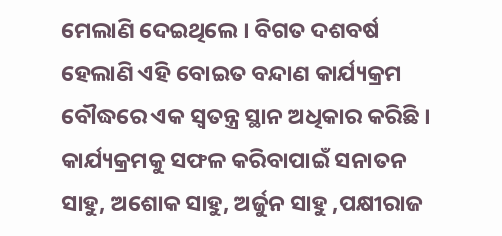ମେଲାଣି ଦେଇଥିଲେ । ବିଗତ ଦଶବର୍ଷ ହେଲାଣି ଏହି ବୋଇତ ବନ୍ଦାଣ କାର୍ଯ୍ୟକ୍ରମ ବୌଦ୍ଧରେ ଏକ ସ୍ୱତନ୍ତ୍ର ସ୍ଥାନ ଅଧିକାର କରିଛି । କାର୍ଯ୍ୟକ୍ରମକୁ ସଫଳ କରିବାପାଇଁ ସନାତନ ସାହୁ, ଅଶୋକ ସାହୁ, ଅର୍ଜୁନ ସାହୁ ,ପକ୍ଷୀରାଜ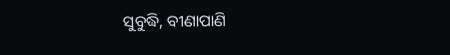ସୁବୁଦ୍ଧି, ବୀଣାପାଣି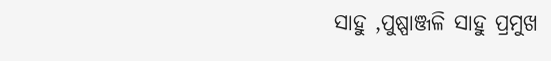ସାହୁ ,ପୁଷ୍ପାଞ୍ଜଳି ସାହୁ ପ୍ରମୁଖ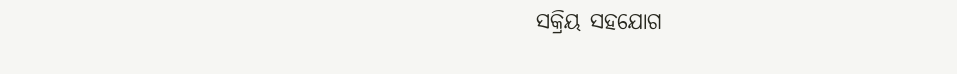ସକ୍ରିୟ ସହଯୋଗ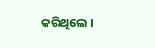କରିଥିଲେ ।